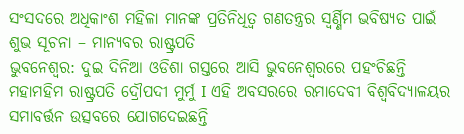ସଂସଦରେ ଅଧିକାଂଶ ମହିଳା ମାନଙ୍କ ପ୍ରତିନିଧିତ୍ୱ ଗଣତନ୍ତ୍ରର ସ୍ୱର୍ଣ୍ଣିମ ଭବିଷ୍ୟତ ପାଇଁ ଶୁଭ ସୂଚନା – ମାନ୍ୟବର ରାଷ୍ଟ୍ରପତି
ଭୁବନେଶ୍ୱର: ଦୁଇ ଦିନିଆ ଓଡିଶା ଗସ୍ତରେ ଆସି ଭୁବନେଶ୍ୱରରେ ପହଂଚିଛନ୍ତି ମହାମହିମ ରାଷ୍ଟ୍ରପତି ଦ୍ରୌପଦୀ ମୁର୍ମୁ I ଏହି ଅବସରରେ ରମାଦେବୀ ବିଶ୍ବବିଦ୍ୟାଳୟର ସମାବର୍ତ୍ତନ ଉତ୍ସବରେ ଯୋଗଦେଇଛନ୍ତି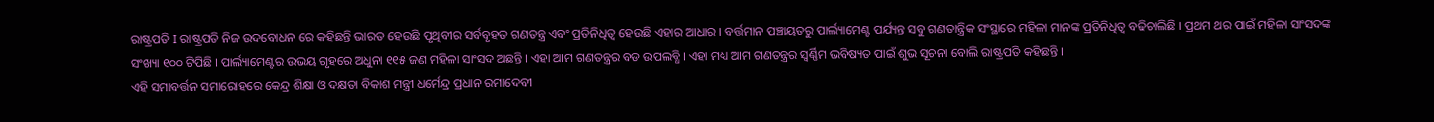ରାଷ୍ଟ୍ରପତି I ରାଷ୍ଟ୍ରପତି ନିଜ ଉଦବୋଧନ ରେ କହିଛନ୍ତି ଭାରତ ହେଉଛି ପୃଥିବୀର ସର୍ବବୃହତ ଗଣତନ୍ତ୍ର ଏବଂ ପ୍ରତିନିଧିତ୍ୱ ହେଉଛି ଏହାର ଆଧାର । ବର୍ତ୍ତମାନ ପଞ୍ଚାୟତରୁ ପାର୍ଲ୍ୟାମେଣ୍ଟ ପର୍ଯ୍ୟନ୍ତ ସବୁ ଗଣତାନ୍ତ୍ରିକ ସଂସ୍ଥାରେ ମହିଳା ମାନଙ୍କ ପ୍ରତିନିଧିତ୍ୱ ବଢିଚାଲିଛି । ପ୍ରଥମ ଥର ପାଇଁ ମହିଳା ସାଂସଦଙ୍କ ସଂଖ୍ୟା ୧୦୦ ଟିପିଛି । ପାର୍ଲ୍ୟାମେଣ୍ଟର ଉଭୟ ଗୃହରେ ଅଧୁନା ୧୧୫ ଜଣ ମହିଳା ସାଂସଦ ଅଛନ୍ତି । ଏହା ଆମ ଗଣତନ୍ତ୍ରର ବଡ ଉପଲବ୍ଧି । ଏହା ମଧ୍ୟ ଆମ ଗଣତନ୍ତ୍ରର ସ୍ୱର୍ଣ୍ଣିମ ଭବିଷ୍ୟତ ପାଇଁ ଶୁଭ ସୂଚନା ବୋଲି ରାଷ୍ଟ୍ରପତି କହିଛନ୍ତି ।
ଏହି ସମାବର୍ତ୍ତନ ସମାରୋହରେ କେନ୍ଦ୍ର ଶିକ୍ଷା ଓ ଦକ୍ଷତା ବିକାଶ ମନ୍ତ୍ରୀ ଧର୍ମେନ୍ଦ୍ର ପ୍ରଧାନ ରମାଦେବୀ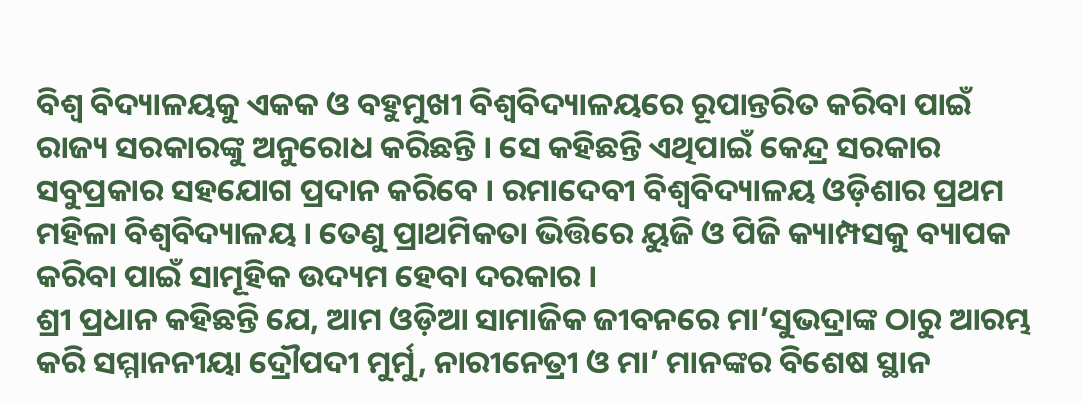ବିଶ୍ୱ ବିଦ୍ୟାଳୟକୁ ଏକକ ଓ ବହୁମୁଖୀ ବିଶ୍ୱବିଦ୍ୟାଳୟରେ ରୂପାନ୍ତରିତ କରିବା ପାଇଁ ରାଜ୍ୟ ସରକାରଙ୍କୁ ଅନୁରୋଧ କରିଛନ୍ତି । ସେ କହିଛନ୍ତି ଏଥିପାଇଁ କେନ୍ଦ୍ର ସରକାର ସବୁପ୍ରକାର ସହଯୋଗ ପ୍ରଦାନ କରିବେ । ରମାଦେବୀ ବିଶ୍ୱବିଦ୍ୟାଳୟ ଓଡ଼ିଶାର ପ୍ରଥମ ମହିଳା ବିଶ୍ୱବିଦ୍ୟାଳୟ । ତେଣୁ ପ୍ରାଥମିକତା ଭିତ୍ତିରେ ୟୁଜି ଓ ପିଜି କ୍ୟାମ୍ପସକୁ ବ୍ୟାପକ କରିବା ପାଇଁ ସାମୂହିକ ଉଦ୍ୟମ ହେବା ଦରକାର ।
ଶ୍ରୀ ପ୍ରଧାନ କହିଛନ୍ତି ଯେ, ଆମ ଓଡ଼ିଆ ସାମାଜିକ ଜୀବନରେ ମା’ସୁଭଦ୍ରାଙ୍କ ଠାରୁ ଆରମ୍ଭ କରି ସମ୍ମାନନୀୟା ଦ୍ରୌପଦୀ ମୁର୍ମୁ, ନାରୀନେତ୍ରୀ ଓ ମା’ ମାନଙ୍କର ବିଶେଷ ସ୍ଥାନ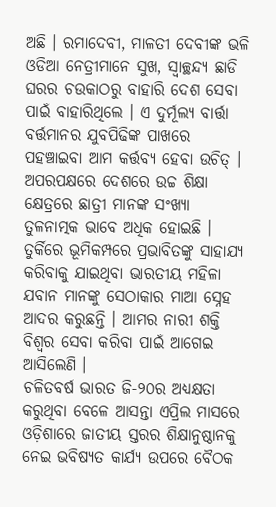ଅଛି । ରମାଦେବୀ, ମାଳତୀ ଦେବୀଙ୍କ ଭଳି ଓଡିଆ ନେତ୍ରୀମାନେ ସୁଖ, ସ୍ୱାଚ୍ଛନ୍ଦ୍ୟ ଛାଡି ଘରର ଚଉକାଠରୁ ବାହାରି ଦେଶ ସେବା ପାଇଁ ବାହାରିଥିଲେ । ଏ ଦୁର୍ମୂଲ୍ୟ ବାର୍ତ୍ତା ବର୍ତ୍ତମାନର ଯୁବପିଢିଙ୍କ ପାଖରେ ପହଞ୍ଚାଇବା ଆମ କର୍ତ୍ତବ୍ୟ ହେବା ଉଚିତ୍ ।
ଅପରପକ୍ଷରେ ଦେଶରେ ଉଚ୍ଚ ଶିକ୍ଷା କ୍ଷେତ୍ରରେ ଛାତ୍ରୀ ମାନଙ୍କ ସଂଖ୍ୟା ତୁଳନାତ୍ମକ ଭାବେ ଅଧିକ ହୋଇଛି । ତୁର୍କିରେ ଭୂମିକମ୍ପରେ ପ୍ରଭାବିତଙ୍କୁ ସାହାଯ୍ୟ କରିବାକୁ ଯାଇଥିବା ଭାରତୀୟ ମହିଳା ଯବାନ ମାନଙ୍କୁ ସେଠାକାର ମାଆ ସ୍ନେହ ଆଦର କରୁଛନ୍ତି । ଆମର ନାରୀ ଶକ୍ତି ବିଶ୍ୱର ସେବା କରିବା ପାଇଁ ଆଗେଇ ଆସିଲେଣି ।
ଚଳିତବର୍ଷ ଭାରତ ଜି-୨୦ର ଅଧ୍ୟକ୍ଷତା କରୁଥିବା ବେଳେ ଆସନ୍ତା ଏପ୍ରିଲ ମାସରେ ଓଡ଼ିଶାରେ ଜାତୀୟ ସ୍ତରର ଶିକ୍ଷାନୁଷ୍ଠାନକୁ ନେଇ ଭବିଷ୍ୟତ କାର୍ଯ୍ୟ ଉପରେ ବୈଠକ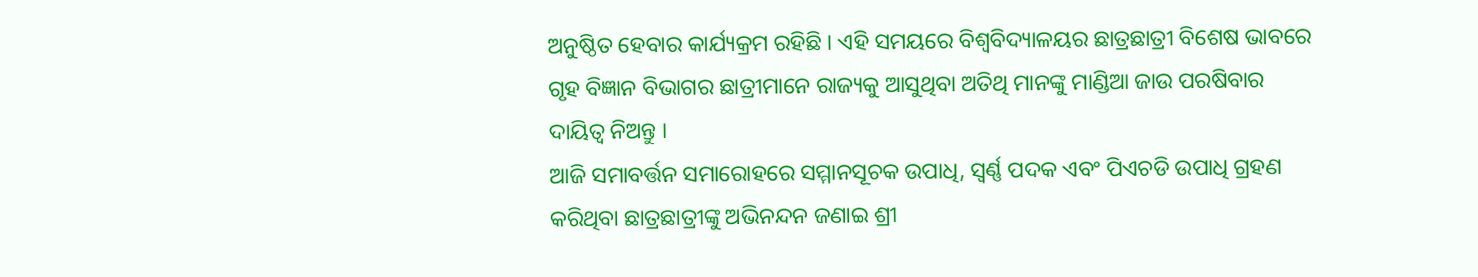ଅନୁଷ୍ଠିତ ହେବାର କାର୍ଯ୍ୟକ୍ରମ ରହିଛି । ଏହି ସମୟରେ ବିଶ୍ୱବିଦ୍ୟାଳୟର ଛାତ୍ରଛାତ୍ରୀ ବିଶେଷ ଭାବରେ ଗୃହ ବିଜ୍ଞାନ ବିଭାଗର ଛାତ୍ରୀମାନେ ରାଜ୍ୟକୁ ଆସୁଥିବା ଅତିଥି ମାନଙ୍କୁ ମାଣ୍ଡିଆ ଜାଉ ପରଷିବାର ଦାୟିତ୍ୱ ନିଅନ୍ତୁ ।
ଆଜି ସମାବର୍ତ୍ତନ ସମାରୋହରେ ସମ୍ମାନସୂଚକ ଉପାଧି, ସ୍ୱର୍ଣ୍ଣ ପଦକ ଏବଂ ପିଏଚଡି ଉପାଧି ଗ୍ରହଣ କରିଥିବା ଛାତ୍ରଛାତ୍ରୀଙ୍କୁ ଅଭିନନ୍ଦନ ଜଣାଇ ଶ୍ରୀ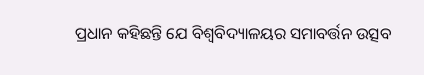ପ୍ରଧାନ କହିଛନ୍ତି ଯେ ବିଶ୍ୱବିଦ୍ୟାଳୟର ସମାବର୍ତ୍ତନ ଉତ୍ସବ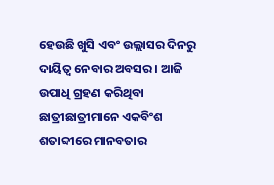ହେଉଛି ଖୁସି ଏବଂ ଉଲ୍ଲାସର ଦିନରୁ ଦାୟିତ୍ୱ ନେବାର ଅବସର । ଆଜି ଉପାଧି ଗ୍ରହଣ କରିଥିବା ଛାତ୍ରୀଛାତ୍ରୀମାନେ ଏକବିଂଶ ଶତାବ୍ଦୀରେ ମାନବତାର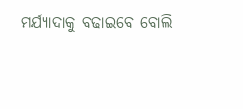ମର୍ଯ୍ୟାଦାକୁ ବଢାଇବେ ବୋଲି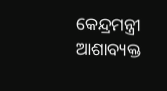କେନ୍ଦ୍ରମନ୍ତ୍ରୀ ଆଶାବ୍ୟକ୍ତ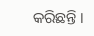କରିଛନ୍ତି ।